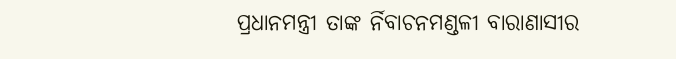ପ୍ରଧାନମନ୍ତ୍ରୀ ତାଙ୍କ ର୍ନିବାଚନମଣ୍ଡଳୀ ବାରାଣାସୀର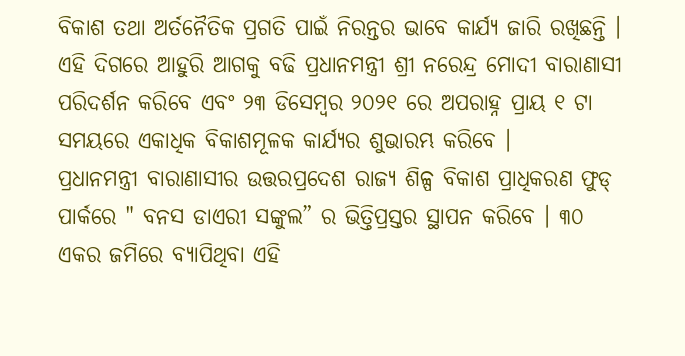ବିକାଶ ତଥା ଅର୍ତନୈତିକ ପ୍ରଗତି ପାଇଁ ନିରନ୍ତର ଭାବେ କାର୍ଯ୍ୟ ଜାରି ରଖିଛନ୍ତି । ଏହି ଦିଗରେ ଆହୁରି ଆଗକୁ ବଢି ପ୍ରଧାନମନ୍ତ୍ରୀ ଶ୍ରୀ ନରେନ୍ଦ୍ର ମୋଦୀ ବାରାଣାସୀ ପରିଦର୍ଶନ କରିବେ ଏବଂ ୨୩ ଡିସେମ୍ବର ୨୦୨୧ ରେ ଅପରାହ୍ନ ପ୍ରାୟ ୧ ଟା ସମୟରେ ଏକାଧିକ ବିକାଶମୂଳକ କାର୍ଯ୍ୟର ଶୁଭାରମ୍ଭ କରିବେ ।
ପ୍ରଧାନମନ୍ତ୍ରୀ ବାରାଣାସୀର ଉତ୍ତରପ୍ରଦେଶ ରାଜ୍ୟ ଶିଳ୍ପ ବିକାଶ ପ୍ରାଧିକରଣ ଫୁଡ୍ ପାର୍କରେ " ବନସ ଡାଏରୀ ସଙ୍କୁଲ” ର ଭିତ୍ତିପ୍ରସ୍ତର ସ୍ଥାପନ କରିବେ । ୩୦ ଏକର ଜମିରେ ବ୍ୟାପିଥିବା ଏହି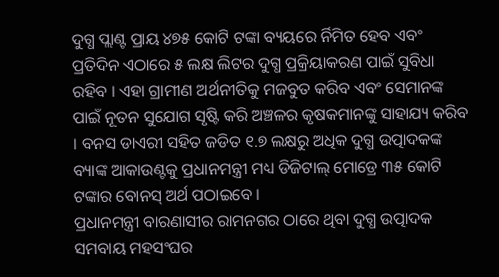ଦୁଗ୍ଧ ପ୍ଲାଣ୍ଟ ପ୍ରାୟ ୪୭୫ କୋଟି ଟଙ୍କା ବ୍ୟୟରେ ର୍ନିମିତ ହେବ ଏବଂ ପ୍ରତିଦିନ ଏଠାରେ ୫ ଲକ୍ଷ ଲିଟର ଦୁଗ୍ଧ ପ୍ରକ୍ରିୟାକରଣ ପାଇଁ ସୁବିଧା ରହିବ । ଏହା ଗ୍ରାମୀଣ ଅର୍ଥନୀତିକୁ ମଜବୁତ କରିବ ଏବଂ ସେମାନଙ୍କ ପାଇଁ ନୂତନ ସୁଯୋଗ ସୃଷ୍ଟି କରି ଅଞ୍ଚଳର କୃଷକମାନଙ୍କୁ ସାହାଯ୍ୟ କରିବ । ବନସ ଡାଏରୀ ସହିତ ଜଡିତ ୧.୭ ଲକ୍ଷରୁ ଅଧିକ ଦୁଗ୍ଧ ଉତ୍ପାଦକଙ୍କ ବ୍ୟାଙ୍କ ଆକାଉଣ୍ଟକୁ ପ୍ରଧାନମନ୍ତ୍ରୀ ମଧ୍ୟ ଡିଜିଟାଲ୍ ମୋଡ୍ରେ ୩୫ କୋଟି ଟଙ୍କାର ବୋନସ୍ ଅର୍ଥ ପଠାଇବେ ।
ପ୍ରଧାନମନ୍ତ୍ରୀ ବାରଣାସୀର ରାମନଗର ଠାରେ ଥିବା ଦୁଗ୍ଧ ଉତ୍ପାଦକ ସମବାୟ ମହସଂଘର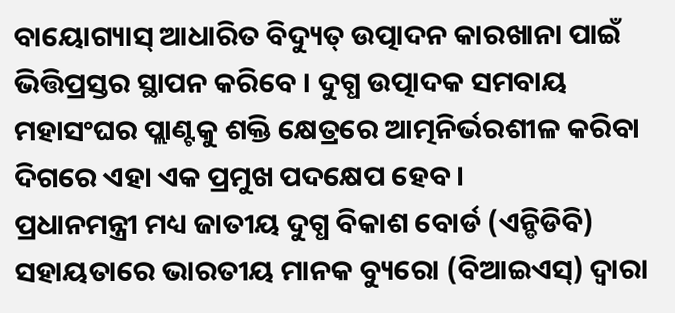ବାୟୋଗ୍ୟାସ୍ ଆଧାରିତ ବିଦ୍ୟୁତ୍ ଉତ୍ପାଦନ କାରଖାନା ପାଇଁ ଭିତ୍ତିପ୍ରସ୍ତର ସ୍ଥାପନ କରିବେ । ଦୁଗ୍ଧ ଉତ୍ପାଦକ ସମବାୟ ମହାସଂଘର ପ୍ଲାଣ୍ଟକୁ ଶକ୍ତି କ୍ଷେତ୍ରରେ ଆତ୍ମନିର୍ଭରଶୀଳ କରିବା ଦିଗରେ ଏହା ଏକ ପ୍ରମୁଖ ପଦକ୍ଷେପ ହେବ ।
ପ୍ରଧାନମନ୍ତ୍ରୀ ମଧ୍ୟ ଜାତୀୟ ଦୁଗ୍ଧ ବିକାଶ ବୋର୍ଡ (ଏନ୍ଡିଡିବି) ସହାୟତାରେ ଭାରତୀୟ ମାନକ ବ୍ୟୁରୋ (ବିଆଇଏସ୍) ଦ୍ୱାରା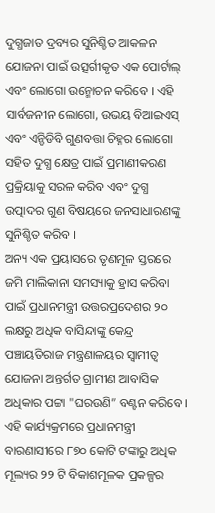ଦୁଗ୍ଧଜାତ ଦ୍ରବ୍ୟର ସୁନିଶ୍ଚିତ ଆକଳନ ଯୋଜନା ପାଇଁ ଉତ୍ସର୍ଗୀକୃତ ଏକ ପୋର୍ଟାଲ୍ ଏବଂ ଲୋଗୋ ଉନ୍ମୋଚନ କରିବେ । ଏହି ସାର୍ବଜନୀନ ଲୋଗୋ, ଉଭୟ ବିଆଇଏସ୍ ଏବଂ ଏନ୍ଡିଡିବି ଗୁଣବତ୍ତା ଚିହ୍ନର ଲୋଗୋ ସହିତ ଦୁଗ୍ଧ କ୍ଷେତ୍ର ପାଇଁ ପ୍ରମାଣୀକରଣ ପ୍ରକ୍ରିୟାକୁ ସରଳ କରିବ ଏବଂ ଦୁଗ୍ଧ ଉତ୍ପାଦର ଗୁଣ ବିଷୟରେ ଜନସାଧାରଣଙ୍କୁ ସୁନିଶ୍ଚିତ କରିବ ।
ଅନ୍ୟ ଏକ ପ୍ରୟାସରେ ତୃଣମୂଳ ସ୍ତରରେ ଜମି ମାଲିକାନା ସମସ୍ୟାକୁ ହ୍ରାସ କରିବା ପାଇଁ ପ୍ରଧାନମନ୍ତ୍ରୀ ଉତ୍ତରପ୍ରଦେଶର ୨୦ ଲକ୍ଷରୁ ଅଧିକ ବାସିନ୍ଦାଙ୍କୁ କେନ୍ଦ୍ର ପଞ୍ଚାୟତିରାଜ ମନ୍ତ୍ରଣାଳୟର ସ୍ୱାମୀତ୍ୱ ଯୋଜନା ଅନ୍ତର୍ଗତ ଗ୍ରାମୀଣ ଆବାସିକ ଅଧିକାର ପଟ୍ଟା "ଘରଉଣି” ବଣ୍ଟନ କରିବେ ।
ଏହି କାର୍ଯ୍ୟକ୍ରମରେ ପ୍ରଧାନମନ୍ତ୍ରୀ ବାରଣାସୀରେ ୮୭୦ କୋଟି ଟଙ୍କାରୁ ଅଧିକ ମୂଲ୍ୟର ୨୨ ଟି ବିକାଶମୂଳକ ପ୍ରକଳ୍ପର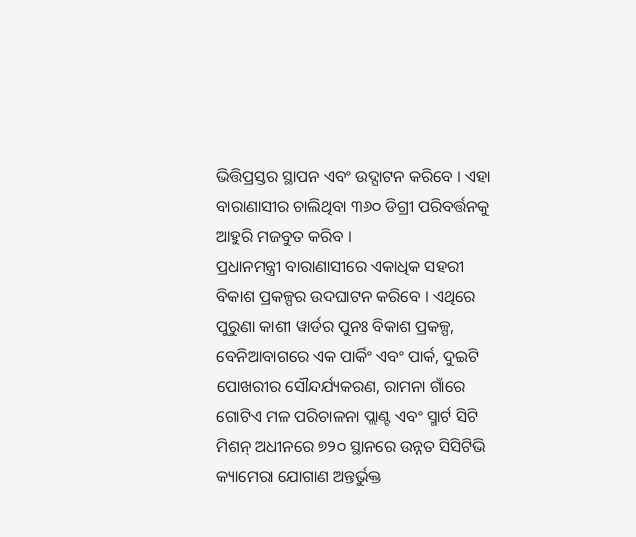ଭିତ୍ତିପ୍ରସ୍ତର ସ୍ଥାପନ ଏବଂ ଉଦ୍ଘାଟନ କରିବେ । ଏହା ବାରାଣାସୀର ଚାଲିଥିବା ୩୬୦ ଡିଗ୍ରୀ ପରିବର୍ତ୍ତନକୁ ଆହୁରି ମଜବୁତ କରିବ ।
ପ୍ରଧାନମନ୍ତ୍ରୀ ବାରାଣାସୀରେ ଏକାଧିକ ସହରୀ ବିକାଶ ପ୍ରକଳ୍ପର ଉଦଘାଟନ କରିବେ । ଏଥିରେ ପୁରୁଣା କାଶୀ ୱାର୍ଡର ପୁନଃ ବିକାଶ ପ୍ରକଳ୍ପ, ବେନିଆବାଗରେ ଏକ ପାର୍କିଂ ଏବଂ ପାର୍କ, ଦୁଇଟି ପୋଖରୀର ସୌନ୍ଦର୍ଯ୍ୟକରଣ, ରାମନା ଗାଁରେ ଗୋଟିଏ ମଳ ପରିଚାଳନା ପ୍ଲାଣ୍ଟ ଏବଂ ସ୍ମାର୍ଟ ସିଟି ମିଶନ୍ ଅଧୀନରେ ୭୨୦ ସ୍ଥାନରେ ଉନ୍ନତ ସିସିଟିଭି କ୍ୟାମେରା ଯୋଗାଣ ଅନ୍ତର୍ଭୁକ୍ତ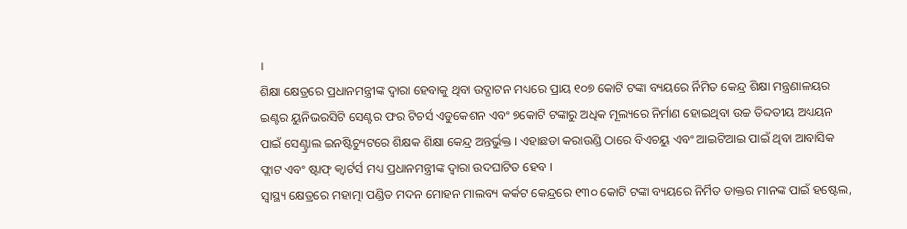।
ଶିକ୍ଷା କ୍ଷେତ୍ରରେ ପ୍ରଧାନମନ୍ତ୍ରୀଙ୍କ ଦ୍ୱାରା ହେବାକୁ ଥିବା ଉଦ୍ଘାଟନ ମଧ୍ୟରେ ପ୍ରାୟ ୧୦୭ କୋଟି ଟଙ୍କା ବ୍ୟୟରେ ର୍ନିମିତ କେନ୍ଦ୍ର ଶିକ୍ଷା ମନ୍ତ୍ରଣାଳୟର ଇଣ୍ଟର ୟୁନିଭରସିଟି ସେଣ୍ଟର ଫର ଟିଚର୍ସ ଏଡୁକେଶନ ଏବଂ ୭କୋଟି ଟଙ୍କାରୁ ଅଧିକ ମୂଲ୍ୟରେ ନିର୍ମାଣ ହୋଇଥିବା ଉଚ୍ଚ ତିବ୍ଦତୀୟ ଅଧ୍ୟୟନ ପାଇଁ ସେଣ୍ଟ୍ରାଲ ଇନଷ୍ଟିଚ୍ୟୁଟରେ ଶିକ୍ଷକ ଶିକ୍ଷା କେନ୍ଦ୍ର ଅନ୍ତର୍ଭୁକ୍ତ । ଏହାଛଡା କରାଉଣ୍ଡି ଠାରେ ବିଏଚୟୁ ଏବଂ ଆଇଟିଆଇ ପାଇଁ ଥିବା ଆବାସିକ ଫ୍ଲାଟ ଏବଂ ଷ୍ଟାଫ୍ କ୍ୱାର୍ଟର୍ସ ମଧ୍ୟ ପ୍ରଧାନମନ୍ତ୍ରୀଙ୍କ ଦ୍ୱାରା ଉଦଘାଟିତ ହେବ ।
ସ୍ୱାସ୍ଥ୍ୟ କ୍ଷେତ୍ରରେ ମହାତ୍ମା ପଣ୍ଡିତ ମଦନ ମୋହନ ମାଲବ୍ୟ କର୍କଟ କେନ୍ଦ୍ରରେ ୧୩୦ କୋଟି ଟଙ୍କା ବ୍ୟୟରେ ନିର୍ମିତ ଡାକ୍ତର ମାନଙ୍କ ପାଇଁ ହଷ୍ଟେଲ,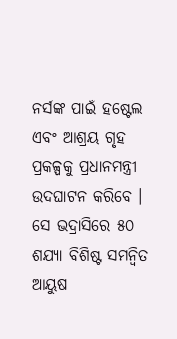ନର୍ସଙ୍କ ପାଇଁ ହଷ୍ଟେଲ ଏବଂ ଆଶ୍ରୟ ଗୃହ ପ୍ରକଳ୍ପକୁ ପ୍ରଧାନମନ୍ତ୍ରୀ ଉଦଘାଟନ କରିବେ । ସେ ଭଦ୍ରାସିରେ ୫୦ ଶଯ୍ୟା ବିଶିଷ୍ଟ ସମନ୍ୱିତ ଆୟୁଷ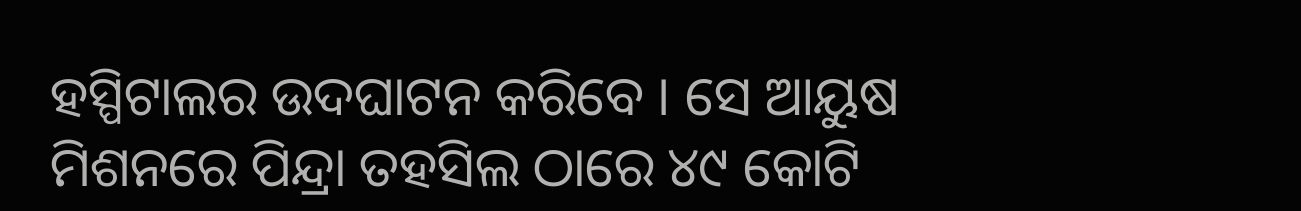ହସ୍ପିଟାଲର ଉଦଘାଟନ କରିବେ । ସେ ଆୟୁଷ ମିଶନରେ ପିନ୍ଦ୍ରା ତହସିଲ ଠାରେ ୪୯ କୋଟି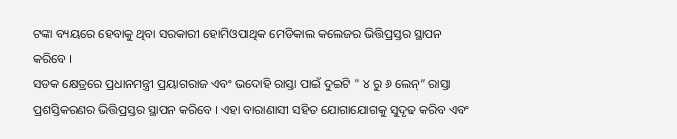ଟଙ୍କା ବ୍ୟୟରେ ହେବାକୁ ଥିବା ସରକାରୀ ହୋମିଓପାଥିକ ମେଡିକାଲ କଲେଜର ଭିତ୍ତିପ୍ରସ୍ତର ସ୍ଥାପନ କରିବେ ।
ସଡକ କ୍ଷେତ୍ରରେ ପ୍ରଧାନମନ୍ତ୍ରୀ ପ୍ରୟାଗରାଜ ଏବଂ ଭଦୋହି ରାସ୍ତା ପାଇଁ ଦୁଇଟି " ୪ ରୁ ୬ ଲେନ୍” ରାସ୍ତା ପ୍ରଶସ୍ତିକରଣର ଭିତ୍ତିପ୍ରସ୍ତର ସ୍ଥାପନ କରିବେ । ଏହା ବାରାଣାସୀ ସହିତ ଯୋଗାଯୋଗକୁ ସୁଦୃଢ କରିବ ଏବଂ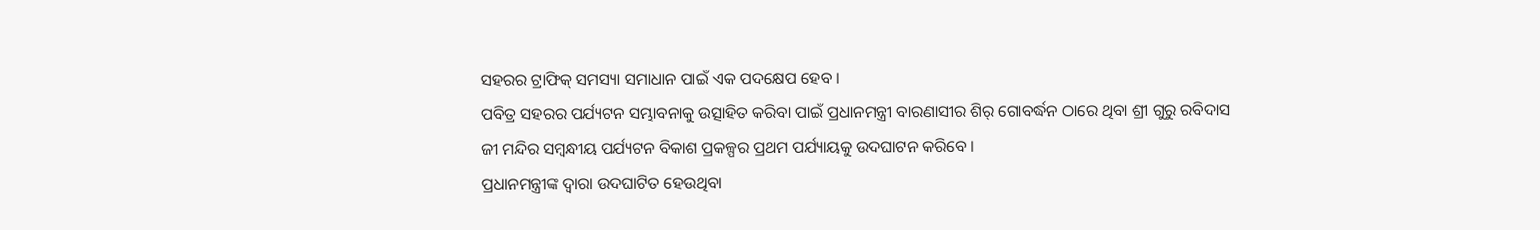ସହରର ଟ୍ରାଫିକ୍ ସମସ୍ୟା ସମାଧାନ ପାଇଁ ଏକ ପଦକ୍ଷେପ ହେବ ।
ପବିତ୍ର ସହରର ପର୍ଯ୍ୟଟନ ସମ୍ଭାବନାକୁ ଉତ୍ସାହିତ କରିବା ପାଇଁ ପ୍ରଧାନମନ୍ତ୍ରୀ ବାରଣାସୀର ଶିର୍ ଗୋବର୍ଦ୍ଧନ ଠାରେ ଥିବା ଶ୍ରୀ ଗୁରୁ ରବିଦାସ ଜୀ ମନ୍ଦିର ସମ୍ବନ୍ଧୀୟ ପର୍ଯ୍ୟଟନ ବିକାଶ ପ୍ରକଳ୍ପର ପ୍ରଥମ ପର୍ଯ୍ୟାୟକୁ ଉଦଘାଟନ କରିବେ ।
ପ୍ରଧାନମନ୍ତ୍ରୀଙ୍କ ଦ୍ୱାରା ଉଦଘାଟିତ ହେଉଥିବା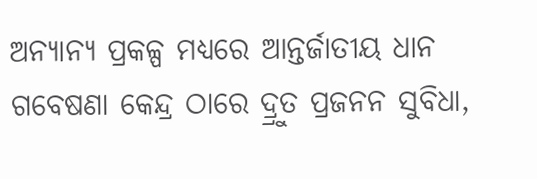ଅନ୍ୟାନ୍ୟ ପ୍ରକଳ୍ପ ମଧ୍ୟରେ ଆନ୍ତର୍ଜାତୀୟ ଧାନ ଗବେଷଣା କେନ୍ଦ୍ର ଠାରେ ଦ୍ର୍ରୁତ ପ୍ରଜନନ ସୁବିଧା,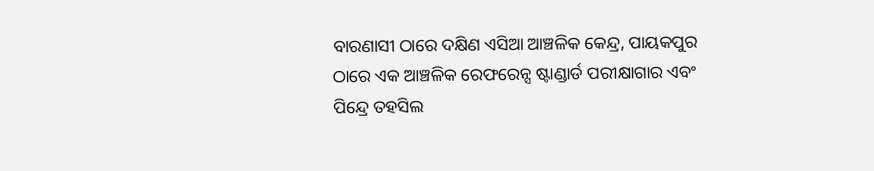ବାରଣାସୀ ଠାରେ ଦକ୍ଷିଣ ଏସିଆ ଆଞ୍ଚଳିକ କେନ୍ଦ୍ର, ପାୟକପୁର ଠାରେ ଏକ ଆଞ୍ଚଳିକ ରେଫରେନ୍ସ ଷ୍ଟାଣ୍ଡାର୍ଡ ପରୀକ୍ଷାଗାର ଏବଂ ପିନ୍ଦ୍ରେ ତହସିଲ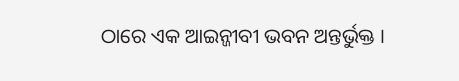ଠାରେ ଏକ ଆଇନ୍ଜୀବୀ ଭବନ ଅନ୍ତର୍ଭୁକ୍ତ ।